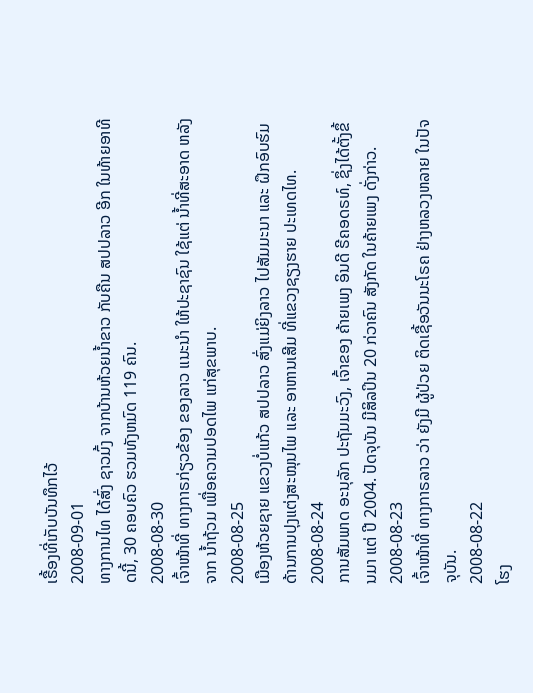ເຣື້ອງທີ່ເກັບບັນທຶກໄວ້
2008-09-01
ທາງການໄທ ໄດ້ສົ່ງ ຊາວມົ້ງ ຈາກບ້ານຫ້ວຍນ້ຳຂາວ ກັບຄືນ ສປປລາວ ອີກ ໃນທ້າຍອາທີດນີ້, 30 ຄອບຄົວ ຮວມທັງຫມົດ 119 ຄົນ.
2008-08-30
ເຈົ້າໜ້າທີ່ ທາງກາຣກ່ຽວຂ້ອງ ຂອງລາວ ແນະນຳ ໃຫ້ປະຊາຊົນ ໃຊ້ແຕ່ ນ້ຳທີ່ສະອາດ ຫລັງຈາກ ນ້ຳຖ້ວມ ເພື່ອຄວາມປອດໄພ ແກ່ສຸຂພາບ.
2008-08-25
ເມືອງຫ້ວຍຊາຍ ແຂວງບໍ່ແກ້ວ ສປປລາວ ສົ່ງແມ່ຍິງລາວ ໄປສັມມະນາ ແລະ ຝຶກອົບຮົມ ດ້ານການປຸງແຕ່ງສະໝຸນໄພ ແລະ ອາຫານເສີມ ທີ່ແຂວງຊຽງຮາຍ ປະເທດໄທ.
2008-08-24
ການສັມພາດ ອະນຸລັກ ປະຖັມມະວົງ, ເຈົ້າຂອງ ຄ້າຍເພງ ອິນດີ ຣີຄອດຣທ໌, ຊຶ່ງໄດ້ຕັ້ງຂຶ້ນມາ ແຕ່ ປີ 2004. ປັດຈຸບັນ ມີສິລປິນ 20 ກ່ວາຄົນ ສັງກັດ ໃນຄ້າຍເພງ ດັ່ງກ່າວ.
2008-08-23
ເຈົ້າໜ້າທີ່ ທາງກາຣລາວ ວ່າ ຍັງມີ ຜູ້ປ່ວຍ ຕິດເຊື້ອວັນນະໂຣຄ ຢ່າງຫລວງຫລາຍ ໃນປັຈຈຸບັນ.
2008-08-22
ໂຮງ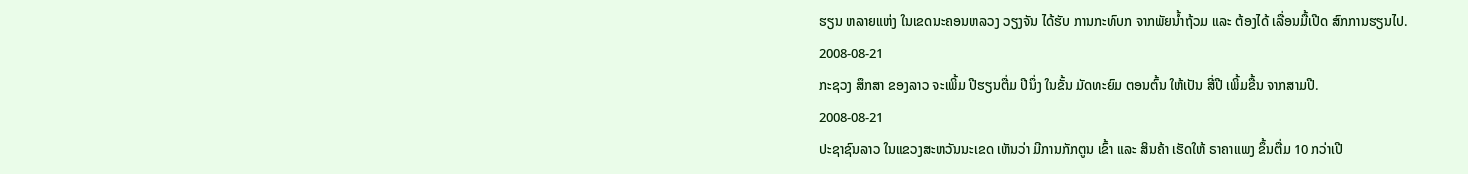ຮຽນ ຫລາຍແຫ່ງ ໃນເຂດນະຄອນຫລວງ ວຽງຈັນ ໄດ້ຮັບ ການກະທົບກ ຈາກພັຍນໍ້າຖ້ວມ ແລະ ຕ້ອງໄດ້ ເລື່ອນມື້ເປີດ ສົກການຮຽນໄປ.
2008-08-21
ກະຊວງ ສຶກສາ ຂອງລາວ ຈະເພິ້ມ ປີຮຽນຕື່ມ ປີນຶ່ງ ໃນຂັ້ນ ມັດທະຍົມ ຕອນຕົ້ນ ໃຫ້ເປັນ ສີ່ປີ ເພິ້ມຂື້ນ ຈາກສາມປີ.
2008-08-21
ປະຊາຊົນລາວ ໃນແຂວງສະຫວັນນະເຂດ ເຫັນວ່າ ມີການກັກຕູນ ເຂົ້າ ແລະ ສິນຄ້າ ເຮັດໃຫ້ ຣາຄາແພງ ຂຶ້ນຕື່ມ 10 ກວ່າເປີ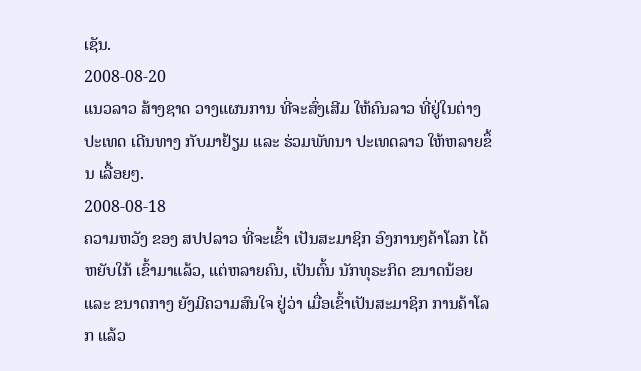ເຊັນ.
2008-08-20
ແນວລາວ ສ້າງຊາດ ວາງແຜນການ ທີ່ຈະສົ່ງເສີມ ໃຫ້ຄົນລາວ ທີ່ຢູ່ໃນຕ່າງປະເທດ ເດີນທາງ ກັບມາຢ້ຽມ ແລະ ຮ່ວມພັທນາ ປະເທດລາວ ໃຫ້ຫລາຍຂຶ້ນ ເລື້ອຍໆ.
2008-08-18
ຄວາມຫວັງ ຂອງ ສປປລາວ ທີ່ຈະເຂົ້າ ເປັນສະມາຊິກ ອົງການໆຄ້າໂລກ ໄດ້ຫຍັບໃກ້ ເຂົ້າມາແລ້ວ, ແຕ່ຫລາຍຄົນ, ເປັນຕົ້ນ ນັກທຸຣະກິດ ຂນາດນ້ອຍ ແລະ ຂນາດກາງ ຍັງມີຄວາມສົນໃຈ ຢູ່ວ່າ ເມື່ອເຂົ້າເປັນສະມາຊິກ ການຄ້າໂລກ ແລ້ວ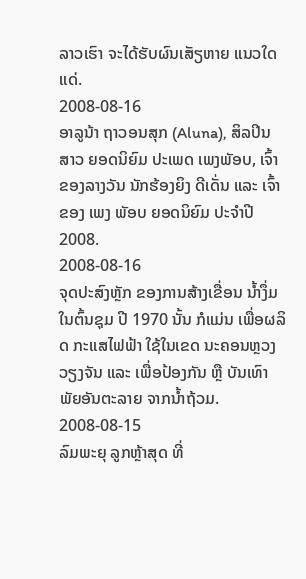ລາວເຮົາ ຈະໄດ້ຮັບຜົນເສັຽຫາຍ ແນວໃດແດ່.
2008-08-16
ອາລູນ້າ ຖາວອນສຸກ (Aluna), ສິລປິນສາວ ຍອດນິຍົມ ປະເພດ ເພງພັອບ, ເຈົ້າຂອງລາງວັນ ນັກຮ້ອງຍິງ ດີເດັ່ນ ແລະ ເຈົ້າຂອງ ເພງ ພັອບ ຍອດນິຍົມ ປະຈໍາປີ 2008.
2008-08-16
ຈຸດປະສົງຫຼັກ ຂອງການສ້າງເຂື່ອນ ນ້ຳງຶ່ມ ໃນຕົ້ນຊຸມ ປີ 1970 ນັ້ນ ກໍແມ່ນ ເພື່ອຜລິດ ກະແສໄຟຟ້າ ໃຊ້ໃນເຂດ ນະຄອນຫຼວງວຽງຈັນ ແລະ ເພື່ອປ້ອງກັນ ຫຼື ບັນເທົາ ພັຍອັນຕະລາຍ ຈາກນ້ຳຖ້ວມ.
2008-08-15
ລົມພະຍຸ ລູກຫຼ້າສຸດ ທີ່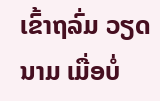ເຂົ້າຖລົ່ມ ວຽດນາມ ເມື່ອບໍ່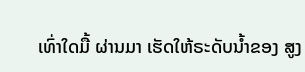ເທົ່າໃດມື້ ຜ່ານມາ ເຮັດໃຫ້ຣະດັບນ້ຳຂອງ ສູງ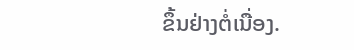ຂຶ້ນຢ່າງຕໍ່ເນື່ອງ.